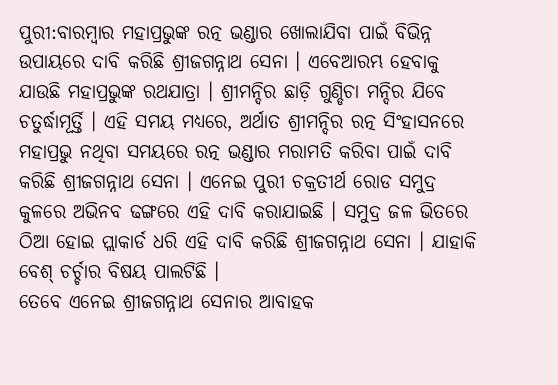ପୁରୀ:ବାରମ୍ବାର ମହାପ୍ରଭୁଙ୍କ ରତ୍ନ ଭଣ୍ଡାର ଖୋଲାଯିବା ପାଇଁ ବିଭିନ୍ନ ଉପାୟରେ ଦାବି କରିଛି ଶ୍ରୀଜଗନ୍ନାଥ ସେନା । ଏବେଆରମ୍ଭ ହେବାକୁ ଯାଉଛି ମହାପ୍ରଭୁଙ୍କ ରଥଯାତ୍ରା । ଶ୍ରୀମନ୍ଦିର ଛାଡ଼ି ଗୁଣ୍ଡିଚା ମନ୍ଦିର ଯିବେ ଚତୁର୍ଦ୍ଧାମୂର୍ତ୍ତି । ଏହି ସମୟ ମଧ୍ୟରେ, ଅର୍ଥାତ ଶ୍ରୀମନ୍ଦିର ରତ୍ନ ସିଂହାସନରେ ମହାପ୍ରଭୁ ନଥିବା ସମୟରେ ରତ୍ନ ଭଣ୍ଡାର ମରାମତି କରିବା ପାଇଁ ଦାବି କରିଛି ଶ୍ରୀଜଗନ୍ନାଥ ସେନା । ଏନେଇ ପୁରୀ ଚକ୍ରତୀର୍ଥ ରୋଡ ସମୁଦ୍ର କୁଳରେ ଅଭିନବ ଢଙ୍ଗରେ ଏହି ଦାବି କରାଯାଇଛି । ସମୁଦ୍ର ଜଳ ଭିତରେ ଠିଆ ହୋଇ ପ୍ଲାକାର୍ଡ ଧରି ଏହି ଦାବି କରିଛି ଶ୍ରୀଜଗନ୍ନାଥ ସେନା । ଯାହାକି ବେଶ୍ ଚର୍ଚ୍ଚାର ବିଷୟ ପାଲଟିଛି ।
ତେବେ ଏନେଇ ଶ୍ରୀଜଗନ୍ନାଥ ସେନାର ଆବାହକ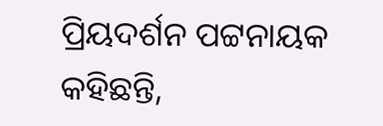ପ୍ରିୟଦର୍ଶନ ପଟ୍ଟନାୟକ କହିଛନ୍ତି,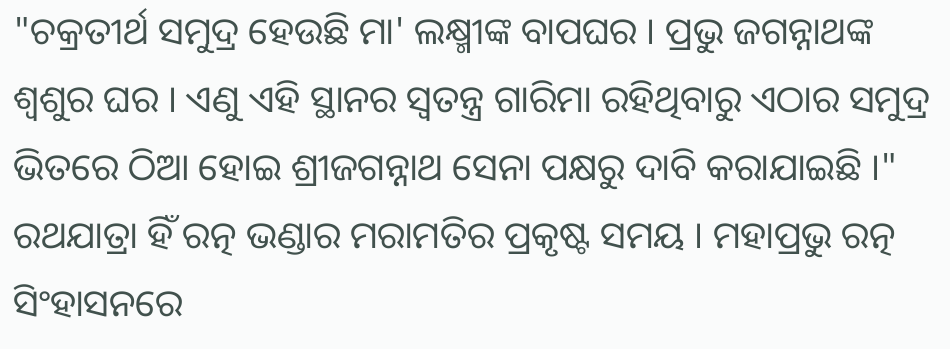"ଚକ୍ରତୀର୍ଥ ସମୁଦ୍ର ହେଉଛି ମା' ଲକ୍ଷ୍ମୀଙ୍କ ବାପଘର । ପ୍ରଭୁ ଜଗନ୍ନାଥଙ୍କ ଶ୍ଵଶୁର ଘର । ଏଣୁ ଏହି ସ୍ଥାନର ସ୍ବତନ୍ତ୍ର ଗାରିମା ରହିଥିବାରୁ ଏଠାର ସମୁଦ୍ର ଭିତରେ ଠିଆ ହୋଇ ଶ୍ରୀଜଗନ୍ନାଥ ସେନା ପକ୍ଷରୁ ଦାବି କରାଯାଇଛି ।" ରଥଯାତ୍ରା ହିଁ ରତ୍ନ ଭଣ୍ଡାର ମରାମତିର ପ୍ରକୃଷ୍ଟ ସମୟ । ମହାପ୍ରଭୁ ରତ୍ନ ସିଂହାସନରେ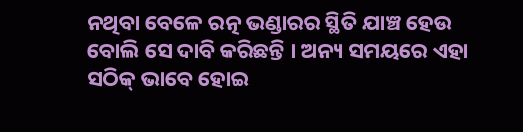ନଥିବା ବେଳେ ରତ୍ନ ଭଣ୍ଡାରର ସ୍ଥିତି ଯାଞ୍ଚ ହେଉ ବୋଲି ସେ ଦାବି କରିଛନ୍ତି । ଅନ୍ୟ ସମୟରେ ଏହା ସଠିକ୍ ଭାବେ ହୋଇ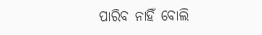ପାରିବ ନାହିଁ ବୋଲି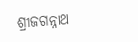ଶ୍ରୀଜଗନ୍ନାଥ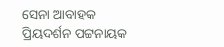ସେନା ଆବାହକ ପ୍ରିୟଦର୍ଶନ ପଟ୍ଟନାୟକ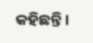କହିଛନ୍ତି ।